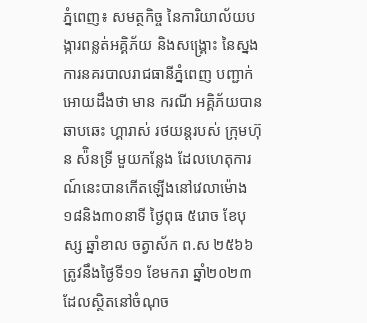ភ្នំពេញ៖ សមត្ថកិច្ច នៃការិយាល័យបង្ការពន្លត់អគ្គិភ័យ និងសង្គ្រោះ នៃស្នងការនគរបាលរាជធានីភ្នំពេញ បញ្ជាក់អោយដឹងថា មាន ករណី អគ្គិភ័យបានឆាបឆេះ ហ្គារាស់ រថយន្តរបស់ ក្រុមហ៊ុន ស៉ិនទ្រី មួយកន្លែង ដែលហេតុការណ៍នេះបានកើតឡើងនៅវេលាម៉ោង ១៨និង៣០នាទី ថ្ងៃពុធ ៥រោច ខែបុស្ស ឆ្នាំខាល ចត្វាស័ក ព.ស ២៥៦៦ ត្រូវនឹងថ្ងៃទី១១ ខែមករា ឆ្នាំ២០២៣ ដែលសិ្ថតនៅចំណុច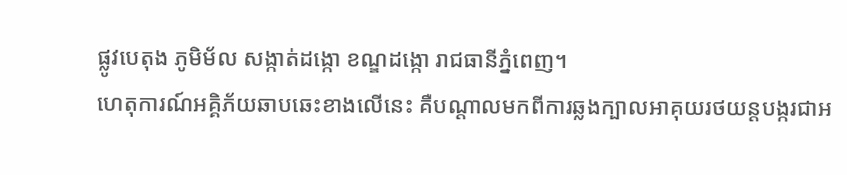ផ្លូវបេតុង ភូមិម័ល សង្កាត់ដង្កោ ខណ្ឌដង្កោ រាជធានីភ្នំពេញ។
ហេតុការណ៍អគ្គិភ័យឆាបឆេះខាងលេីនេះ គឺបណ្តាលមកពីការឆ្លងក្បាលអាគុយរថយន្តបង្ករជាអ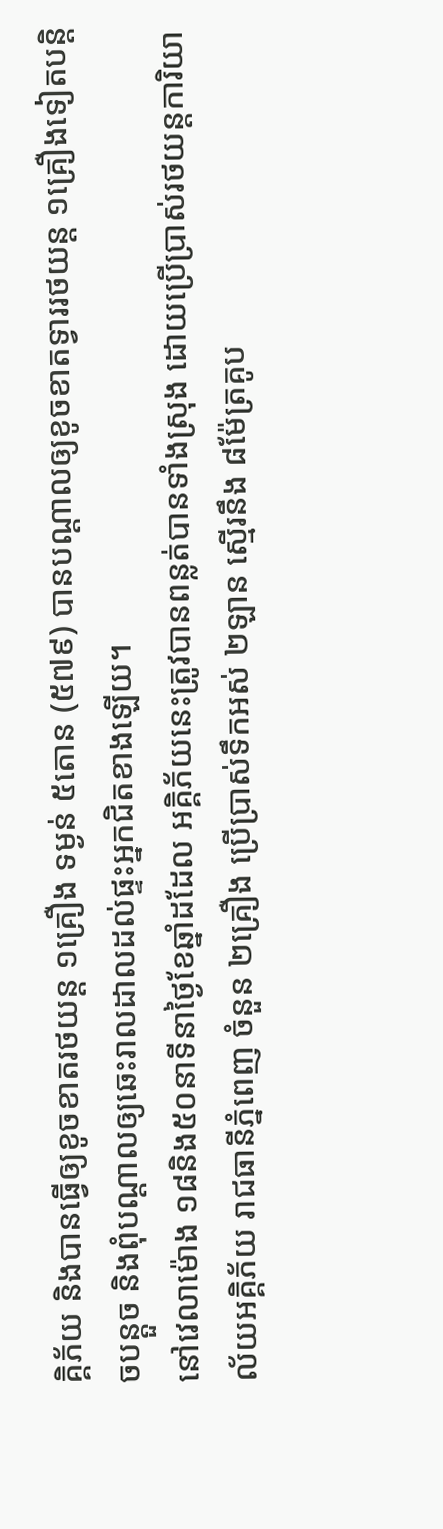គ្គិភ័យ និងបានធ្វើឲ្យខូចខាតរថយន្ត ១គ្រឿង ទម្ងន់ ៥តោន (៥៧៩) បានបណ្តាលឲ្យខូចខាតទ្វាររថយន្ត ១គ្រឿងទៀតបន្តិចបន្តួច និងពុំបណ្តាលឲ្យឆេះរាលដាលដល់ផ្ទះអ្នកជិតខាងឡេីយ។
នៅវេលាម៉ោង ១៨និង៥០នាទីនាថ្ងៃខែឆ្នាំដដែល អគ្គិភ័យនេះត្រូវបានពន្លត់បានទាំងស្រុង ដោយប្រើប្រាស់រថយន្តការិយាល័យអគ្គិភ័យ រាជធានីភ្នំពេញ ចំនួន ២គ្រឿង ប្រេីប្រាស់ទឹកអស់ ២ឡាន ស្មើរនឹង ៨ម៉ែត្រគូប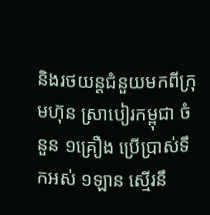និងរថយន្តជំនួយមកពីក្រុមហ៊ុន ស្រាបៀរកម្ពុជា ចំនួន ១គ្រឿង ប្រេីប្រាស់ទឹកអស់ ១ឡាន ស្មេីរនឹ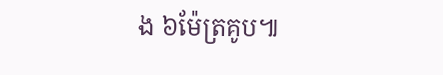ង ៦ម៉ែត្រគូប៕